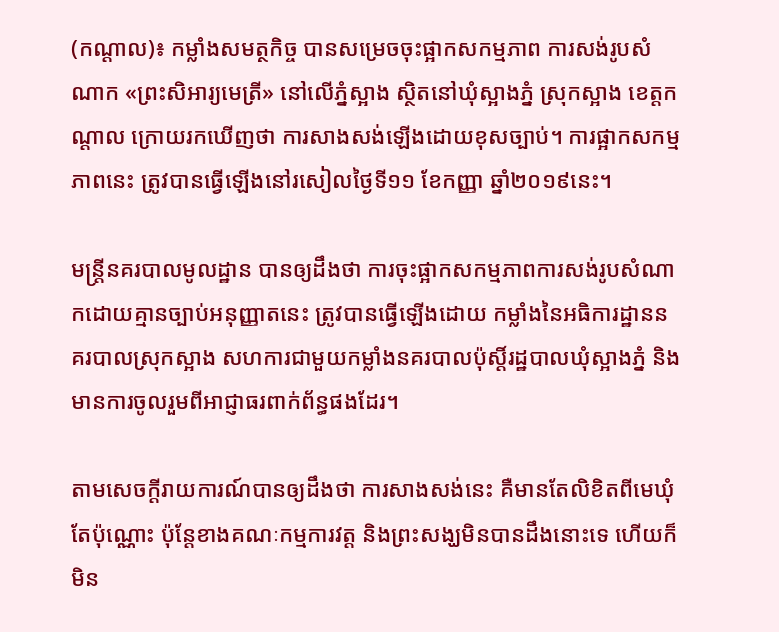(កណ្ដាល)៖ កម្លាំងសមត្ថកិច្ច បានសម្រេចចុះផ្អាកសកម្មភាព ការសង់រូបសំណាក «ព្រះសិអារ្យមេត្រី» នៅលើភ្នំស្អាង ស្ថិតនៅឃុំស្អាងភ្នំ ស្រុកស្អាង ខេត្តកណ្ដាល ក្រោយរកឃើញថា ការសាងសង់ឡើងដោយខុសច្បាប់។ ការផ្អាកសកម្មភាពនេះ ត្រូវបានធ្វើឡើងនៅរសៀលថ្ងៃទី១១ ខែកញ្ញា ឆ្នាំ២០១៩នេះ។

មន្ដ្រីនគរបាលមូលដ្ឋាន បានឲ្យដឹងថា ការចុះផ្អាកសកម្មភាពការសង់រូបសំណាកដោយគ្មានច្បាប់អនុញ្ញាតនេះ ត្រូវបានធ្វើឡើងដោយ កម្លាំងនៃអធិការដ្ឋាននគរបាលស្រុកស្អាង សហការជាមួយកម្លាំងនគរបាលប៉ុស្ដិ៍រដ្ឋបាលឃុំស្អាងភ្នំ និងមានការចូលរួមពីអាជ្ញាធរពាក់ព័ន្ធផងដែរ។

តាមសេចក្តីរាយការណ៍បានឲ្យដឹងថា ការសាងសង់នេះ គឺមានតែលិខិតពីមេឃុំតែប៉ុណ្ណោះ ប៉ុន្តែខាងគណៈកម្មការវត្ត និងព្រះសង្ឃមិនបានដឹងនោះទេ ហើយក៏មិន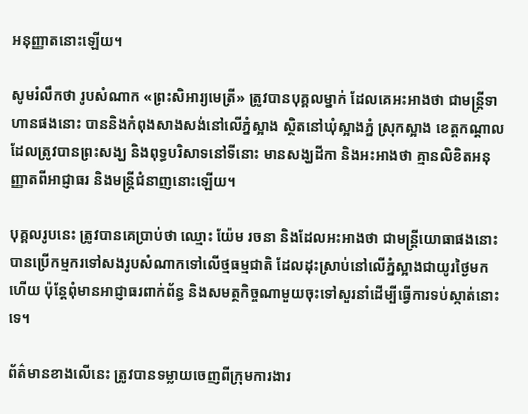អនុញ្ញាតនោះឡើយ។

សូមរំលឹកថា រូបសំណាក «ព្រះសិអារ្យមេត្រី» ត្រូវបានបុគ្គលម្នាក់ ដែលគេអះអាងថា ជាមន្ដ្រីទាហានផងនោះ បាននិងកំពុងសាងសង់នៅលើភ្នំស្អាង ស្ថិតនៅឃុំស្អាងភ្នំ ស្រុកស្អាង ខេត្តកណ្ដាល ដែលត្រូវបានព្រះសង្ឃ និងពុទ្ធបរិសាទនៅទីនោះ មានសង្ឃដីកា និងអះអាងថា គ្មានលិខិតអនុញ្ញាតពីអាជ្ញាធរ និងមន្ដ្រីជំនាញនោះឡើយ។

បុគ្គលរូបនេះ ត្រូវបានគេប្រាប់ថា ឈ្មោះ យ៉ែម រចនា និងដែលអះអាងថា ជាមន្ដ្រីយោធាផងនោះ បានប្រើកម្មករទៅសងរូបសំណាកទៅលើថ្មធម្មជាតិ ដែលដុះស្រាប់នៅលើភ្នំស្អាងជាយូរថ្ងៃមកហើយ ប៉ុន្ដែពុំមានអាជ្ញាធរពាក់ព័ន្ធ និងសមត្ថកិច្ចណាមួយចុះទៅសួរនាំដើម្បីធ្វើការទប់ស្កាត់នោះទេ។

ព័ត៌មានខាងលើនេះ ត្រូវបានទម្លាយចេញពីក្រុមការងារ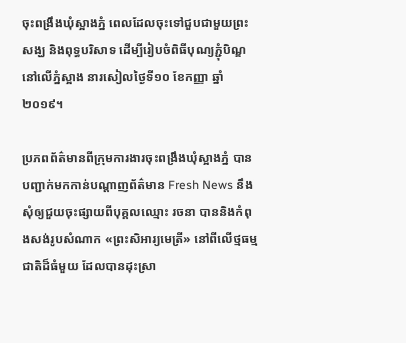ចុះពង្រឹងឃុំស្អាងភ្នំ ពេលដែលចុះទៅជួបជាមួយព្រះសង្ឃ និងពុទ្ធបរិសាទ ដើម្បីរៀបចំពិធីបុណ្យភ្ជុំបិណ្ឌ នៅលើភ្នំស្អាង នារសៀលថ្ងៃទី១០ ខែកញ្ញា ឆ្នាំ២០១៩។

ប្រភពព័ត៌មានពីក្រុមការងារចុះពង្រឹងឃុំស្អាងភ្នំ បានបញ្ជាក់មកកាន់បណ្ដាញព័ត៌មាន Fresh News នឹងសុំឲ្យជួយចុះផ្សាយពីបុគ្គលឈ្មោះ រចនា បាននិងកំពុងសង់រូបសំណាក «ព្រះសិអារ្យមេត្រី» នៅពីលើថ្មធម្មជាតិដ៏ធំមួយ ដែលបានដុះស្រា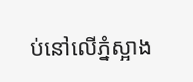ប់នៅលើភ្នំស្អាង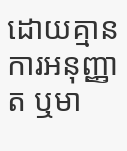ដោយគ្មានការអនុញ្ញាត ឬមា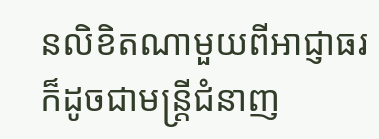នលិខិតណាមួយពីអាជ្ញាធរ ក៏ដូចជាមន្ដ្រីជំនាញ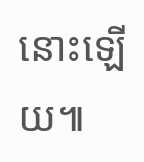នោះឡើយ៕